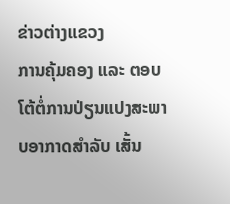ຂ່າວຕ່າງແຂວງ
ການຄຸ້ມຄອງ ແລະ ຕອບໂຕ້ຕໍ່ການປ່ຽນແປງສະພາບອາກາດສຳລັບ ເສັ້ນ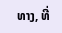ທາງ, ທີ່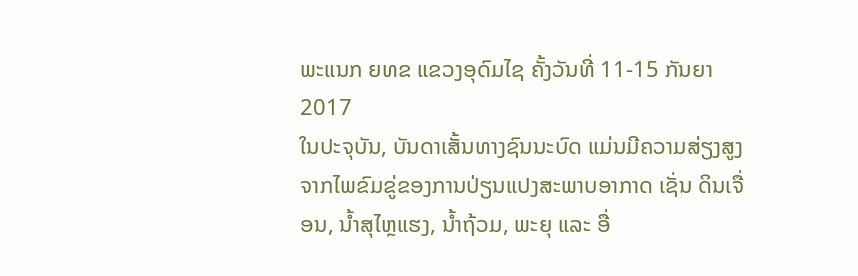ພະແນກ ຍທຂ ແຂວງອຸດົມໄຊ ຄັ້ງວັນທີ່ 11-15 ກັນຍາ 2017
ໃນປະຈຸບັນ, ບັນດາເສັ້ນທາງຊົນນະບົດ ແມ່ນມີຄວາມສ່ຽງສູງ ຈາກໄພຂົມຂູ່ຂອງການປ່ຽນແປງສະພາບອາກາດ ເຊັ່ນ ດິນເຈື່ອນ, ນ້ຳສຸໄຫຼແຮງ, ນ້ຳຖ້ວມ, ພະຍຸ ແລະ ອື່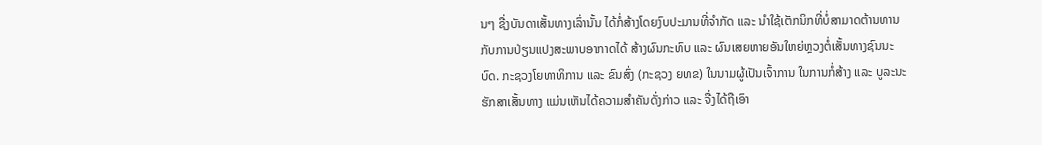ນໆ ຊື່ງບັນດາເສັ້ນທາງເລົ່ານັ້ນ ໄດ້ກໍ່ສ້າງໂດຍງົບປະມານທີ່ຈຳກັດ ແລະ ນຳໃຊ້ເຕັກນິກທີ່ບໍ່ສາມາດຕ້ານທານກັບການປ່ຽນແປງສະພາບອາກາດໄດ້ ສ້າງຜົນກະທົບ ແລະ ຜົນເສຍຫາຍອັນໃຫຍ່ຫຼວງຕໍ່ເສັ້ນທາງຊົນນະບົດ. ກະຊວງໂຍທາທິການ ແລະ ຂົນສົ່ງ (ກະຊວງ ຍທຂ) ໃນນາມຜູ້ເປັນເຈົ້າການ ໃນການກໍ່ສ້າງ ແລະ ບູລະນະຮັກສາເສັ້ນທາງ ແມ່ນເຫັນໄດ້ຄວາມສຳຄັນດັ່ງກ່າວ ແລະ ຈື່ງໄດ້ຖືເອົາ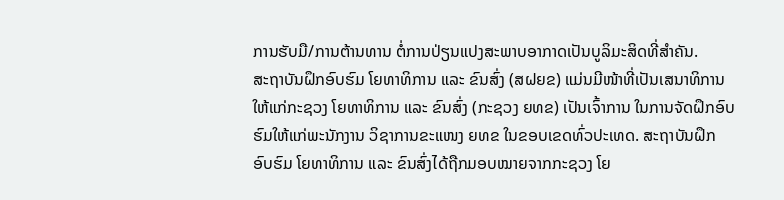ການຮັບມື/ການຕ້ານທານ ຕໍ່ການປ່ຽນແປງສະພາບອາກາດເປັນບູລິມະສິດທີ່ສຳຄັນ.
ສະຖາບັນຝຶກອົບຮົມ ໂຍທາທິການ ແລະ ຂົນສົ່ງ (ສຝຍຂ) ແມ່ນມີໜ້າທີ່ເປັນເສນາທິການ ໃຫ້ແກ່ກະຊວງ ໂຍທາທິການ ແລະ ຂົນສົ່ງ (ກະຊວງ ຍທຂ) ເປັນເຈົ້າການ ໃນການຈັດຝຶກອົບຮົມໃຫ້ແກ່ພະນັກງານ ວິຊາການຂະແໜງ ຍທຂ ໃນຂອບເຂດທົ່ວປະເທດ. ສະຖາບັນຝຶກອົບຮົມ ໂຍທາທິການ ແລະ ຂົນສົ່ງໄດ້ຖືກມອບໝາຍຈາກກະຊວງ ໂຍ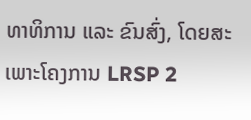ທາທິການ ແລະ ຂົນສົ່ງ, ໂດຍສະເພາະໂຄງການ LRSP 2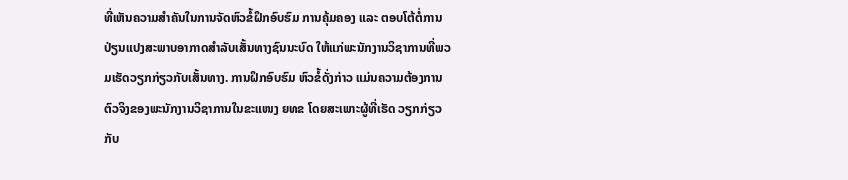ທີ່ເຫັນຄວາມສຳຄັນໃນການຈັດຫົວຂໍ້ຝຶກອົບຮົມ ການຄຸ້ມຄອງ ແລະ ຕອບໂຕ້ຕໍ່ການປ່ຽນແປງສະພາບອາກາດສຳລັບເສັ້ນທາງຊົນນະບົດ ໃຫ້ແກ່ພະນັກງານວິຊາການທີ່ພວມເຮັດວຽກກ່ຽວກັບເສັ້ນທາງ. ການຝຶກອົບຮົມ ຫົວຂໍ້ດັ່ງກ່າວ ແມ່ນຄວາມຕ້ອງການຕົວຈິງຂອງພະນັກງານວິຊາການໃນຂະແໜງ ຍທຂ ໂດຍສະເພາະຜູ້ທີ່ເຮັດ ວຽກກ່ຽວກັບ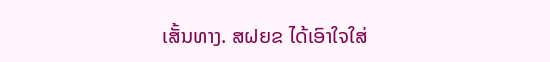ເສັ້ນທາງ. ສຝຍຂ ໄດ້ເອົາໃຈໃສ່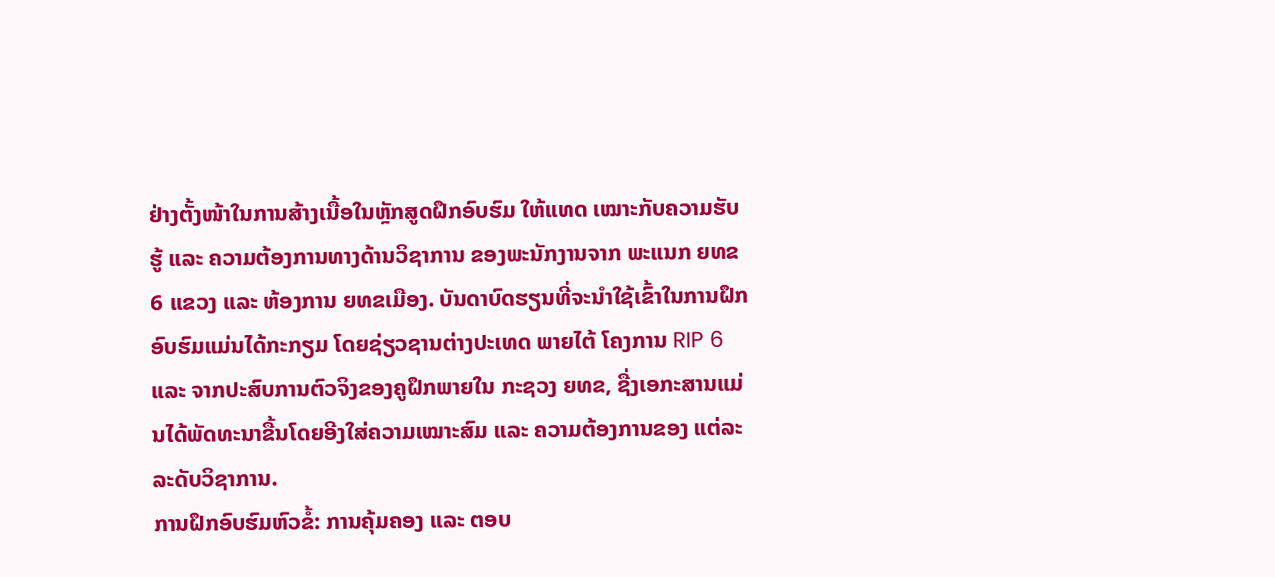ຢ່າງຕັ້ງໜ້າໃນການສ້າງເນື້ອໃນຫຼັກສູດຝຶກອົບຮົມ ໃຫ້ແທດ ເໝາະກັບຄວາມຮັບຮູ້ ແລະ ຄວາມຕ້ອງການທາງດ້ານວິຊາການ ຂອງພະນັກງານຈາກ ພະແນກ ຍທຂ 6 ແຂວງ ແລະ ຫ້ອງການ ຍທຂເມືອງ. ບັນດາບົດຮຽນທີ່ຈະນຳໃຊ້ເຂົ້າໃນການຝຶກອົບຮົມແມ່ນໄດ້ກະກຽມ ໂດຍຊ່ຽວຊານຕ່າງປະເທດ ພາຍໄຕ້ ໂຄງການ RIP 6 ແລະ ຈາກປະສົບການຕົວຈິງຂອງຄູຝຶກພາຍໃນ ກະຊວງ ຍທຂ, ຊື່ງເອກະສານແມ່ນໄດ້ພັດທະນາຂື້ນໂດຍອີງໃສ່ຄວາມເໝາະສົມ ແລະ ຄວາມຕ້ອງການຂອງ ແຕ່ລະ ລະດັບວິຊາການ.
ການຝຶກອົບຮົມຫົວຂໍ້: ການຄຸ້ມຄອງ ແລະ ຕອບ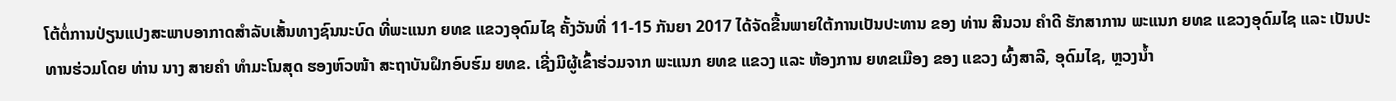ໂຕ້ຕໍ່ການປ່ຽນແປງສະພາບອາກາດສຳລັບເສັ້ນທາງຊົນນະບົດ ທີ່ພະແນກ ຍທຂ ແຂວງອຸດົມໄຊ ຄັ້ງວັນທີ່ 11-15 ກັນຍາ 2017 ໄດ້ຈັດຂື້ນພາຍໃຕ້ການເປັນປະທານ ຂອງ ທ່ານ ສີນວນ ຄຳດີ ຮັກສາການ ພະແນກ ຍທຂ ແຂວງອຸດົມໄຊ ແລະ ເປັນປະທານຮ່ວມໂດຍ ທ່ານ ນາງ ສາຍຄຳ ທຳມະໂນສຸດ ຮອງຫົວໜ້າ ສະຖາບັນຝຶກອົບຮົມ ຍທຂ. ເຊີ່ງມີຜູ້ເຂົ້າຮ່ວມຈາກ ພະແນກ ຍທຂ ແຂວງ ແລະ ຫ້ອງການ ຍທຂເມືອງ ຂອງ ແຂວງ ຜົ້ງສາລີ, ອຸດົມໄຊ, ຫຼວງນໍ້າ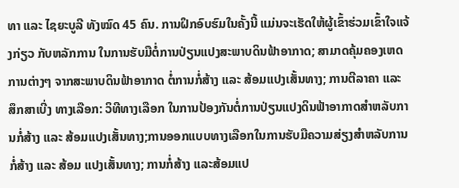ທາ ແລະ ໄຊຍະບູລີ ທັງໝົດ 45 ຄົນ. ການຝຶກອົບຮົມໃນຄັ້ງນີ້ ແມ່ນຈະເຮັດໃຫ້ຜູ້ເຂົ້າຮ່ວມເຂົ້າໃຈແຈ້ງກ່ຽວ ກັບຫລັກການ ໃນການຮັບມືຕໍ່ການປ່ຽນແປງສະພາບດິນຟ້າອາກາດ; ສາມາດຄຸ້ມຄອງເຫດການຕ່າງໆ ຈາກສະພາບດິນຟ້າອາກາດ ຕໍ່ການກໍ່ສ້າງ ແລະ ສ້ອມແປງເສັ້ນທາງ; ການຕີລາຄາ ແລະ ສຶກສາເບີ່ງ ທາງເລືອກ: ວິທີທາງເລືອກ ໃນການປ້ອງກັນຕໍ່ການປ່ຽນແປງດິນຟ້າອາກາດສຳຫລັບການກໍ່ສ້າງ ແລະ ສ້ອມແປງເສັ້ນທາງ;ການອອກແບບທາງເລືອກໃນການຮັບມືຄວາມສ່ຽງສຳຫລັບການກໍ່ສ້າງ ແລະ ສ້ອມ ແປງເສັ້ນທາງ; ການກໍ່ສ້າງ ແລະສ້ອມແປ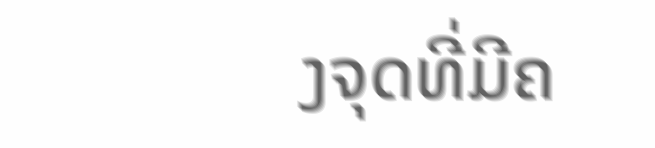ງຈຸດທີ່ມີຄ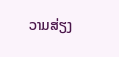ວາມສ່ຽງ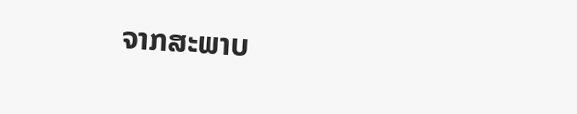ຈາກສະພາບ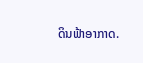ດິນຟ້າອາກາດ.